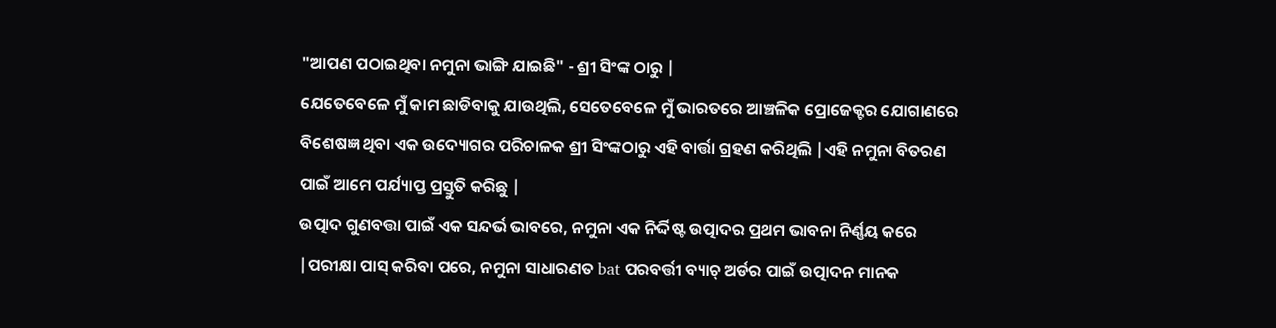"ଆପଣ ପଠାଇଥିବା ନମୁନା ଭାଙ୍ଗି ଯାଇଛି" - ଶ୍ରୀ ସିଂଙ୍କ ଠାରୁ |
ଯେତେବେଳେ ମୁଁ କାମ ଛାଡିବାକୁ ଯାଉଥିଲି, ସେତେବେଳେ ମୁଁ ଭାରତରେ ଆଞ୍ଚଳିକ ପ୍ରୋଜେକ୍ଟର ଯୋଗାଣରେ ବିଶେଷଜ୍ଞ ଥିବା ଏକ ଉଦ୍ୟୋଗର ପରିଚାଳକ ଶ୍ରୀ ସିଂଙ୍କଠାରୁ ଏହି ବାର୍ତ୍ତା ଗ୍ରହଣ କରିଥିଲି |ଏହି ନମୁନା ବିତରଣ ପାଇଁ ଆମେ ପର୍ଯ୍ୟାପ୍ତ ପ୍ରସ୍ତୁତି କରିଛୁ |
ଉତ୍ପାଦ ଗୁଣବତ୍ତା ପାଇଁ ଏକ ସନ୍ଦର୍ଭ ଭାବରେ, ନମୁନା ଏକ ନିର୍ଦ୍ଦିଷ୍ଟ ଉତ୍ପାଦର ପ୍ରଥମ ଭାବନା ନିର୍ଣ୍ଣୟ କରେ |ପରୀକ୍ଷା ପାସ୍ କରିବା ପରେ, ନମୁନା ସାଧାରଣତ bat ପରବର୍ତ୍ତୀ ବ୍ୟାଚ୍ ଅର୍ଡର ପାଇଁ ଉତ୍ପାଦନ ମାନକ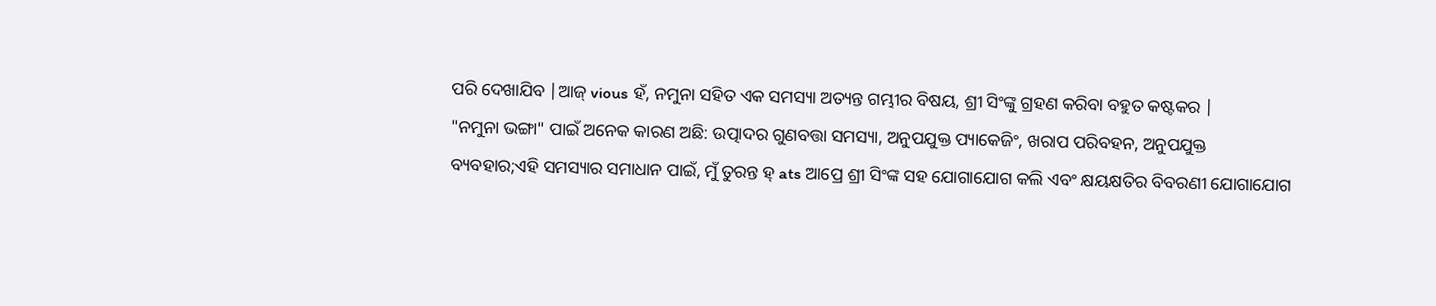ପରି ଦେଖାଯିବ |ଆଜ୍ vious ହଁ, ନମୁନା ସହିତ ଏକ ସମସ୍ୟା ଅତ୍ୟନ୍ତ ଗମ୍ଭୀର ବିଷୟ, ଶ୍ରୀ ସିଂଙ୍କୁ ଗ୍ରହଣ କରିବା ବହୁତ କଷ୍ଟକର |
"ନମୁନା ଭଙ୍ଗା" ପାଇଁ ଅନେକ କାରଣ ଅଛି: ଉତ୍ପାଦର ଗୁଣବତ୍ତା ସମସ୍ୟା, ଅନୁପଯୁକ୍ତ ପ୍ୟାକେଜିଂ, ଖରାପ ପରିବହନ, ଅନୁପଯୁକ୍ତ ବ୍ୟବହାର;ଏହି ସମସ୍ୟାର ସମାଧାନ ପାଇଁ, ମୁଁ ତୁରନ୍ତ ହ୍ ats ଆପ୍ରେ ଶ୍ରୀ ସିଂଙ୍କ ସହ ଯୋଗାଯୋଗ କଲି ଏବଂ କ୍ଷୟକ୍ଷତିର ବିବରଣୀ ଯୋଗାଯୋଗ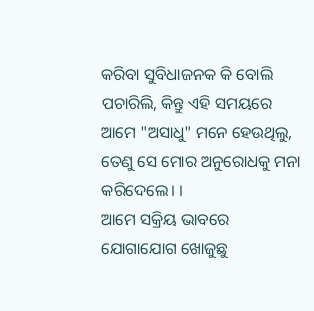କରିବା ସୁବିଧାଜନକ କି ବୋଲି ପଚାରିଲି, କିନ୍ତୁ ଏହି ସମୟରେ ଆମେ "ଅସାଧୁ" ମନେ ହେଉଥିଲୁ, ତେଣୁ ସେ ମୋର ଅନୁରୋଧକୁ ମନା କରିଦେଲେ। ।
ଆମେ ସକ୍ରିୟ ଭାବରେ ଯୋଗାଯୋଗ ଖୋଜୁଛୁ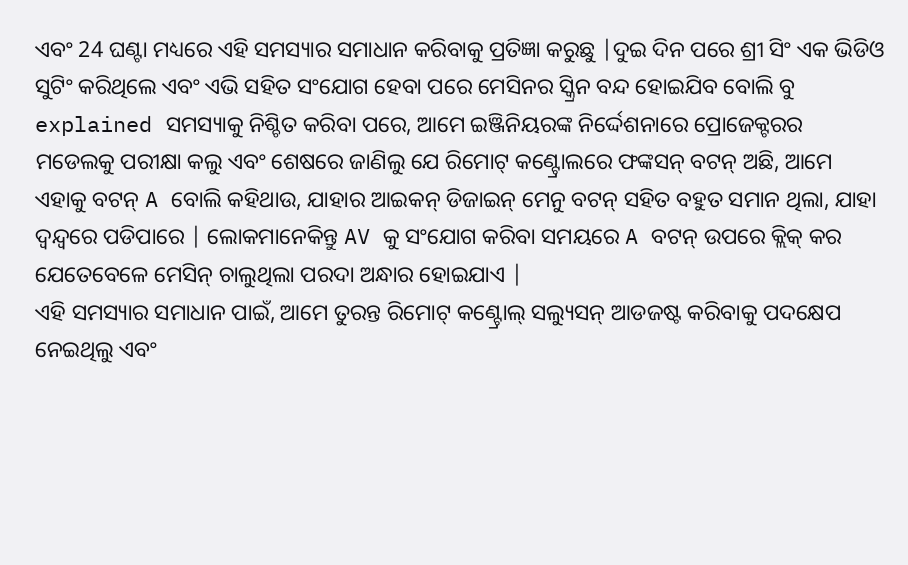ଏବଂ 24 ଘଣ୍ଟା ମଧ୍ୟରେ ଏହି ସମସ୍ୟାର ସମାଧାନ କରିବାକୁ ପ୍ରତିଜ୍ଞା କରୁଛୁ |ଦୁଇ ଦିନ ପରେ ଶ୍ରୀ ସିଂ ଏକ ଭିଡିଓ ସୁଟିଂ କରିଥିଲେ ଏବଂ ଏଭି ସହିତ ସଂଯୋଗ ହେବା ପରେ ମେସିନର ସ୍କ୍ରିନ ବନ୍ଦ ହୋଇଯିବ ବୋଲି ବୁ explained ସମସ୍ୟାକୁ ନିଶ୍ଚିତ କରିବା ପରେ, ଆମେ ଇଞ୍ଜିନିୟରଙ୍କ ନିର୍ଦ୍ଦେଶନାରେ ପ୍ରୋଜେକ୍ଟରର ମଡେଲକୁ ପରୀକ୍ଷା କଲୁ ଏବଂ ଶେଷରେ ଜାଣିଲୁ ଯେ ରିମୋଟ୍ କଣ୍ଟ୍ରୋଲରେ ଫଙ୍କସନ୍ ବଟନ୍ ଅଛି, ଆମେ ଏହାକୁ ବଟନ୍ A ବୋଲି କହିଥାଉ, ଯାହାର ଆଇକନ୍ ଡିଜାଇନ୍ ମେନୁ ବଟନ୍ ସହିତ ବହୁତ ସମାନ ଥିଲା, ଯାହା ଦ୍ୱନ୍ଦ୍ୱରେ ପଡିପାରେ | ଲୋକମାନେକିନ୍ତୁ AV କୁ ସଂଯୋଗ କରିବା ସମୟରେ A ବଟନ୍ ଉପରେ କ୍ଲିକ୍ କର ଯେତେବେଳେ ମେସିନ୍ ଚାଲୁଥିଲା ପରଦା ଅନ୍ଧାର ହୋଇଯାଏ |
ଏହି ସମସ୍ୟାର ସମାଧାନ ପାଇଁ, ଆମେ ତୁରନ୍ତ ରିମୋଟ୍ କଣ୍ଟ୍ରୋଲ୍ ସଲ୍ୟୁସନ୍ ଆଡଜଷ୍ଟ କରିବାକୁ ପଦକ୍ଷେପ ନେଇଥିଲୁ ଏବଂ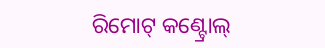ରିମୋଟ୍ କଣ୍ଟ୍ରୋଲ୍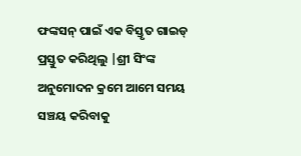ଫଙ୍କସନ୍ ପାଇଁ ଏକ ବିସ୍ତୃତ ଗାଇଡ୍ ପ୍ରସ୍ତୁତ କରିଥିଲୁ |ଶ୍ରୀ ସିଂଙ୍କ ଅନୁମୋଦନ କ୍ରମେ ଆମେ ସମୟ ସଞ୍ଚୟ କରିବାକୁ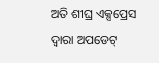ଅତି ଶୀଘ୍ର ଏକ୍ସପ୍ରେସ ଦ୍ୱାରା ଅପଡେଟ୍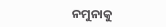ନମୁନାକୁ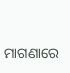ମାଗଣାରେ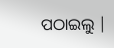ପଠାଇଲୁ |